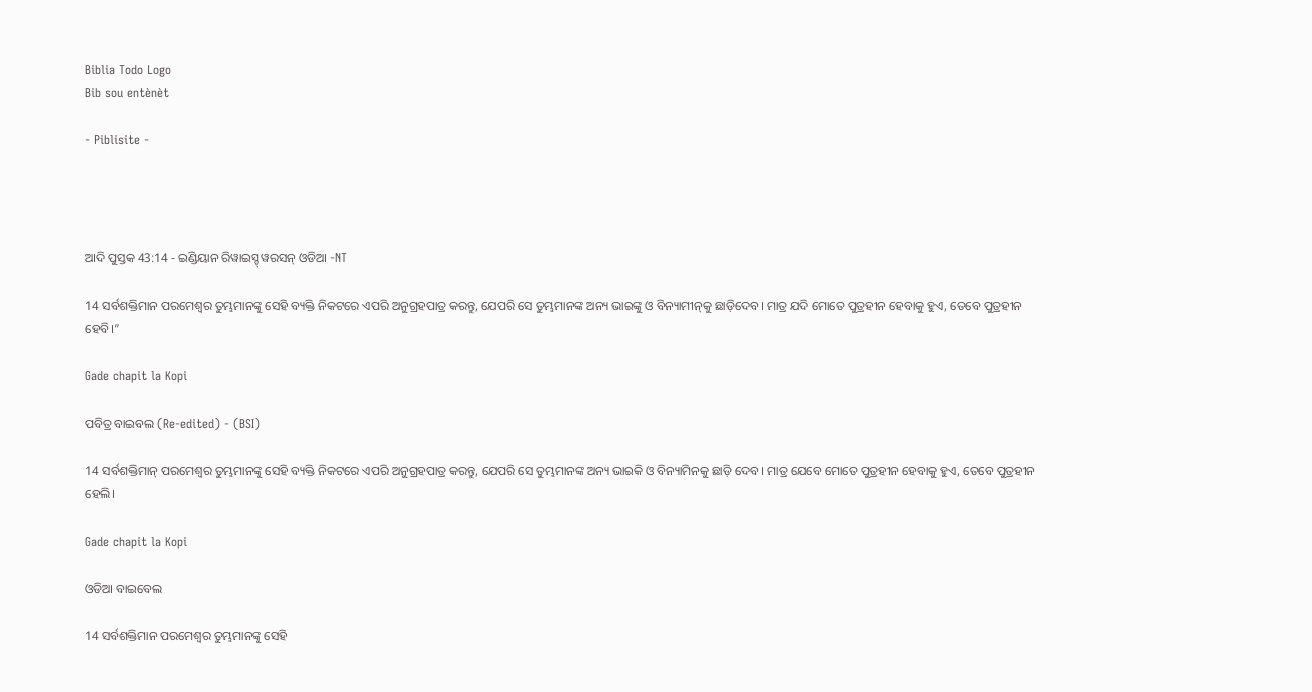Biblia Todo Logo
Bib sou entènèt

- Piblisite -




ଆଦି ପୁସ୍ତକ 43:14 - ଇଣ୍ଡିୟାନ ରିୱାଇସ୍ଡ୍ ୱରସନ୍ ଓଡିଆ -NT

14 ସର୍ବଶକ୍ତିମାନ ପରମେଶ୍ୱର ତୁମ୍ଭମାନଙ୍କୁ ସେହି ବ୍ୟକ୍ତି ନିକଟରେ ଏପରି ଅନୁଗ୍ରହପାତ୍ର କରନ୍ତୁ, ଯେପରି ସେ ତୁମ୍ଭମାନଙ୍କ ଅନ୍ୟ ଭାଇଙ୍କୁ ଓ ବିନ୍ୟାମୀନ୍‍କୁ ଛାଡ଼ିଦେବ। ମାତ୍ର ଯଦି ମୋତେ ପୁତ୍ରହୀନ ହେବାକୁ ହୁଏ, ତେବେ ପୁତ୍ରହୀନ ହେବି।”

Gade chapit la Kopi

ପବିତ୍ର ବାଇବଲ (Re-edited) - (BSI)

14 ସର୍ବଶକ୍ତିମାନ୍ ପରମେଶ୍ଵର ତୁମ୍ଭମାନଙ୍କୁ ସେହି ବ୍ୟକ୍ତି ନିକଟରେ ଏପରି ଅନୁଗ୍ରହପାତ୍ର କରନ୍ତୁ, ଯେପରି ସେ ତୁମ୍ଭମାନଙ୍କ ଅନ୍ୟ ଭାଇକି ଓ ବିନ୍ୟାମିନକୁ ଛାଡ଼ି ଦେବ। ମାତ୍ର ଯେବେ ମୋତେ ପୁତ୍ରହୀନ ହେବାକୁ ହୁଏ, ତେବେ ପୁତ୍ରହୀନ ହେଲି।

Gade chapit la Kopi

ଓଡିଆ ବାଇବେଲ

14 ସର୍ବଶକ୍ତିମାନ ପରମେଶ୍ୱର ତୁମ୍ଭମାନଙ୍କୁ ସେହି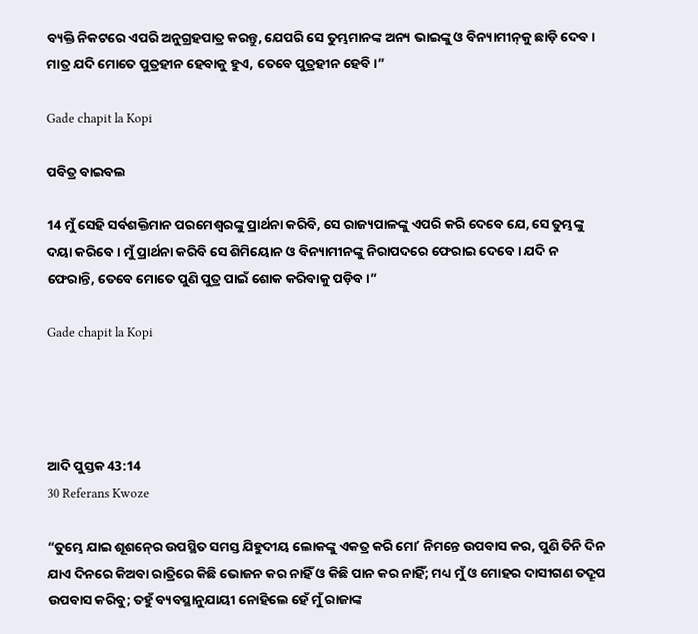ବ୍ୟକ୍ତି ନିକଟରେ ଏପରି ଅନୁଗ୍ରହପାତ୍ର କରନ୍ତୁ, ଯେପରି ସେ ତୁମ୍ଭମାନଙ୍କ ଅନ୍ୟ ଭାଇଙ୍କୁ ଓ ବିନ୍ୟାମୀନ୍‍କୁ ଛାଡ଼ି ଦେବ। ମାତ୍ର ଯଦି ମୋତେ ପୁତ୍ରହୀନ ହେବାକୁ ହୁଏ, ତେବେ ପୁତ୍ରହୀନ ହେବି।”

Gade chapit la Kopi

ପବିତ୍ର ବାଇବଲ

14 ମୁଁ ସେହି ସର୍ବଶକ୍ତିମାନ ପରମେଶ୍ୱରଙ୍କୁ ପ୍ରାର୍ଥନା କରିବି, ସେ ରାଜ୍ୟପାଳଙ୍କୁ ଏପରି କରି ଦେବେ ଯେ, ସେ ତୁମ୍ଭଙ୍କୁ ଦୟା କରିବେ। ମୁଁ ପ୍ରାର୍ଥନା କରିବି ସେ ଶିମିୟୋନ ଓ ବିନ୍ୟାମୀନଙ୍କୁ ନିରାପଦରେ ଫେରାଇ ଦେବେ। ଯଦି ନ ଫେରାନ୍ତି, ତେବେ ମୋତେ ପୁଣି ପୁତ୍ର ପାଇଁ ଶୋକ କରିବାକୁ ପଡ଼ିବ।”

Gade chapit la Kopi




ଆଦି ପୁସ୍ତକ 43:14
30 Referans Kwoze

“ତୁମ୍ଭେ ଯାଇ ଶୂଶନ୍‍ରେ ଉପସ୍ଥିତ ସମସ୍ତ ଯିହୁଦୀୟ ଲୋକଙ୍କୁ ଏକତ୍ର କରି ମୋʼ ନିମନ୍ତେ ଉପବାସ କର, ପୁଣି ତିନି ଦିନ ଯାଏ ଦିନରେ କିଅବା ରାତ୍ରିରେ କିଛି ଭୋଜନ କର ନାହିଁ ଓ କିଛି ପାନ କର ନାହିଁ; ମଧ୍ୟ ମୁଁ ଓ ମୋହର ଦାସୀଗଣ ତଦ୍ରୂପ ଉପବାସ କରିବୁ; ତହୁଁ ବ୍ୟବସ୍ଥାନୁଯାୟୀ ନୋହିଲେ ହେଁ ମୁଁ ରାଜାଙ୍କ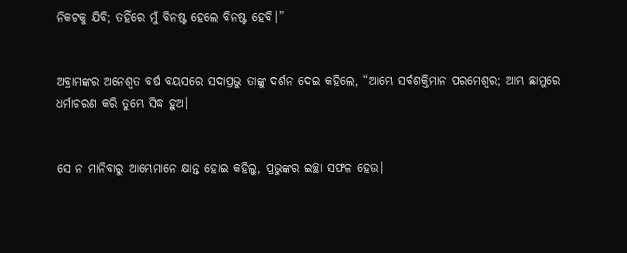ନିକଟକୁ ଯିବି; ତହିଁରେ ମୁଁ ବିନଷ୍ଟ ହେଲେ ବିନଷ୍ଟ ହେବି।”


ଅବ୍ରାମଙ୍କର ଅନେଶ୍ୱତ ବର୍ଷ ବୟସରେ ସଦାପ୍ରଭୁ ତାଙ୍କୁ ଦର୍ଶନ ଦେଇ କହିଲେ, “ଆମ୍ଭେ ସର୍ବଶକ୍ତିମାନ ପରମେଶ୍ୱର; ଆମ୍ଭ ଛାମୁରେ ଧର୍ମାଚରଣ କରି ତୁମ୍ଭେ ସିଦ୍ଧ ହୁଅ।


ସେ ନ ମାନିବାରୁ ଆମ୍ଭେମାନେ କ୍ଷାନ୍ତ ହୋଇ କହିଲୁ, ପ୍ରଭୁଙ୍କର ଇଚ୍ଛା ସଫଳ ହେଉ।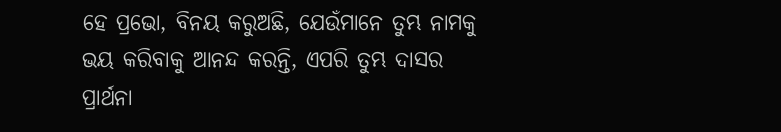ହେ ପ୍ରଭୋ, ବିନୟ କରୁଅଛି, ଯେଉଁମାନେ ତୁମ୍ଭ ନାମକୁ ଭୟ କରିବାକୁ ଆନନ୍ଦ କରନ୍ତି, ଏପରି ତୁମ୍ଭ ଦାସର ପ୍ରାର୍ଥନା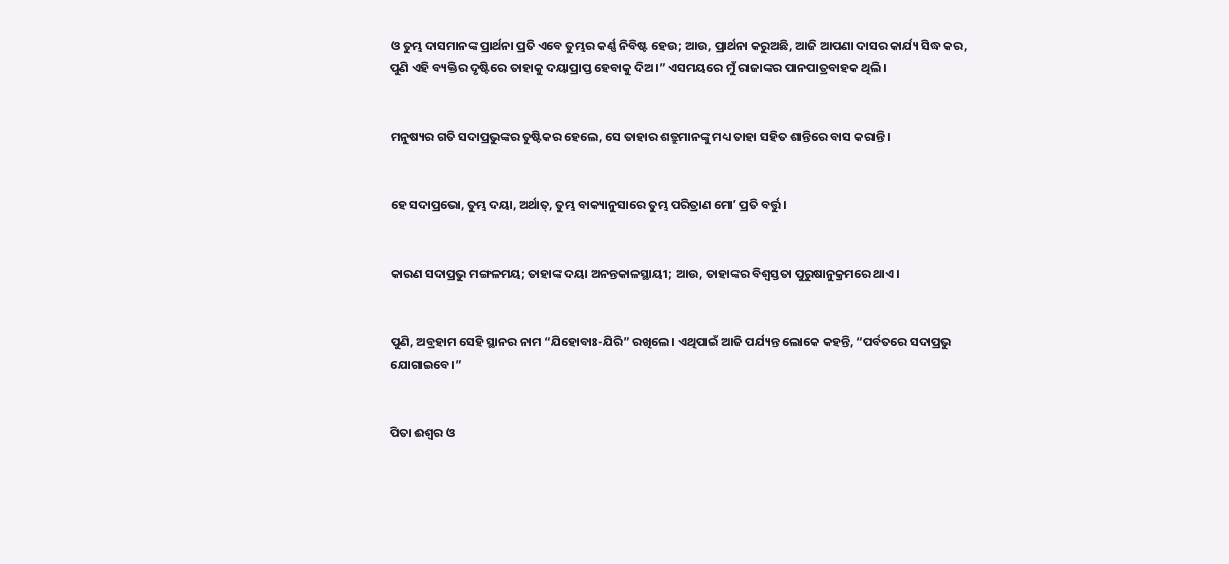ଓ ତୁମ୍ଭ ଦାସମାନଙ୍କ ପ୍ରାର୍ଥନା ପ୍ରତି ଏବେ ତୁମ୍ଭର କର୍ଣ୍ଣ ନିବିଷ୍ଟ ହେଉ; ଆଉ, ପ୍ରାର୍ଥନା କରୁଅଛି, ଆଜି ଆପଣା ଦାସର କାର୍ଯ୍ୟ ସିଦ୍ଧ କର, ପୁଣି ଏହି ବ୍ୟକ୍ତିର ଦୃଷ୍ଟିରେ ତାହାକୁ ଦୟାପ୍ରାପ୍ତ ହେବାକୁ ଦିଅ।” ଏସମୟରେ ମୁଁ ରାଜାଙ୍କର ପାନପାତ୍ରବାହକ ଥିଲି।


ମନୁଷ୍ୟର ଗତି ସଦାପ୍ରଭୁଙ୍କର ତୁଷ୍ଟିକର ହେଲେ, ସେ ତାହାର ଶତ୍ରୁମାନଙ୍କୁ ମଧ୍ୟ ତାହା ସହିତ ଶାନ୍ତିରେ ବାସ କରାନ୍ତି।


ହେ ସଦାପ୍ରଭୋ, ତୁମ୍ଭ ଦୟା, ଅର୍ଥାତ୍‍, ତୁମ୍ଭ ବାକ୍ୟାନୁସାରେ ତୁମ୍ଭ ପରିତ୍ରାଣ ମୋʼ ପ୍ରତି ବର୍ତ୍ତୁ।


କାରଣ ସଦାପ୍ରଭୁ ମଙ୍ଗଳମୟ; ତାହାଙ୍କ ଦୟା ଅନନ୍ତକାଳସ୍ଥାୟୀ; ଆଉ, ତାହାଙ୍କର ବିଶ୍ୱସ୍ତତା ପୁରୁଷାନୁକ୍ରମରେ ଥାଏ।


ପୁଣି, ଅବ୍ରହାମ ସେହି ସ୍ଥାନର ନାମ “ଯିହୋବାଃ-ଯିରି” ରଖିଲେ। ଏଥିପାଇଁ ଆଜି ପର୍ଯ୍ୟନ୍ତ ଲୋକେ କହନ୍ତି, “ପର୍ବତରେ ସଦାପ୍ରଭୁ ଯୋଗାଇବେ।”


ପିତା ଈଶ୍ବର ଓ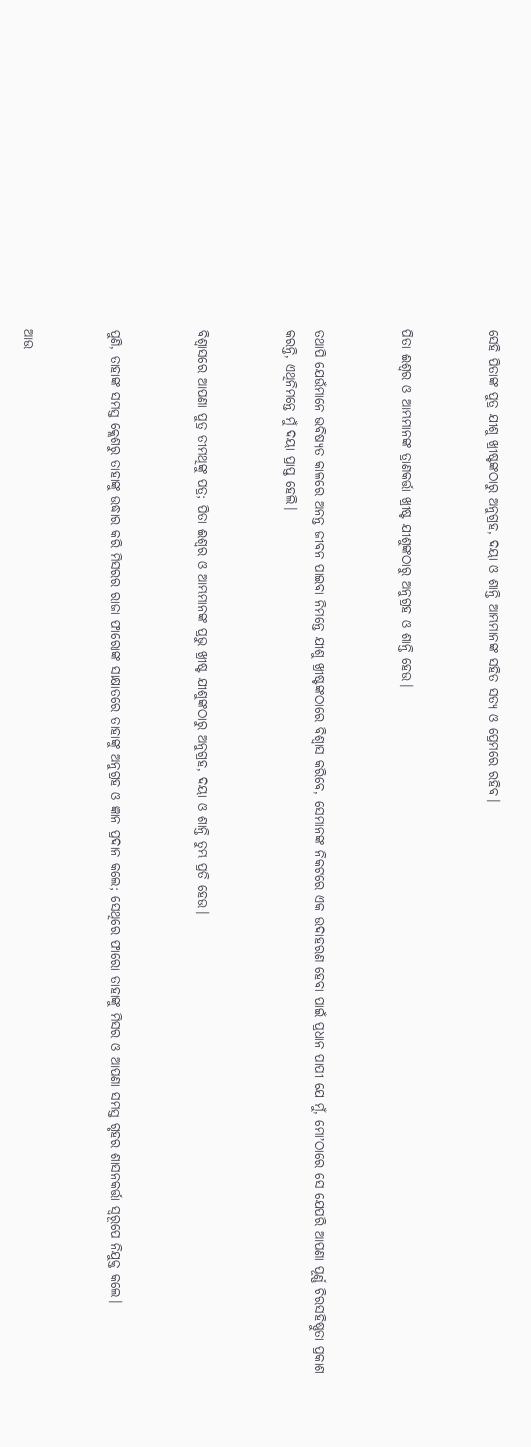ସେହି ପିତାଙ୍କ ପୁତ୍ର ଯୀଶୁ ଖ୍ରୀଷ୍ଟଙ୍କଠାରୁ ଅନୁଗ୍ରହ, ଦୟା ଓ ଶାନ୍ତି ଆମ୍ଭମାନଙ୍କ ସହିତ ସତ୍ୟ ଓ ପ୍ରେମରେ ରହିବ।


ପିତା ଈଶ୍ବର ଓ ଆମ୍ଭମାନଙ୍କ ତ୍ରାଣକର୍ତ୍ତା ଖ୍ରୀଷ୍ଟ ଯୀଶୁଙ୍କଠାରୁ ଅନୁଗ୍ରହ ଓ ଶାନ୍ତି ହେଉ।


ତଥାପି ଯେଉଁମାନେ ଭବିଷ୍ୟତ କାଳରେ ଅନନ୍ତ ଜୀବନ ପାଇବା ନିମନ୍ତେ ଯୀଶୁ ଖ୍ରୀଷ୍ଟଙ୍କଠାରେ ବିଶ୍ୱାସ କରିବେ, ସେମାନଙ୍କ ନିକଟରେ ଏକ ଉଦାହରଣ ହେବା ପାଇଁ ପ୍ରଧାନ ପାପୀ ଯେ ମୁଁ, ମୋʼଠାରେ ସେ ଯେପରି ଆପଣା ପୂର୍ଣ୍ଣ ଚିରସହିଷ୍ଣୁତା ପ୍ରକାଶ କରନ୍ତି, ଏଥିନିମନ୍ତେ ମୁଁ ଦୟା ପ୍ରାପ୍ତ ହେଲି।


ବିଶ୍ୱାସରେ ଆପଣା ପୁତ୍ର ତୀମଥିଙ୍କୁ ପତ୍ର; ପିତା ଈଶ୍ବର ଓ ଆମ୍ଭମାନଙ୍କ ପ୍ରଭୁ ଖ୍ରୀଷ୍ଟ ଯୀଶୁଙ୍କଠାରୁ ଅନୁଗ୍ରହ, ଦୟା ଓ ଶାନ୍ତି ତୁମ୍ଭ ପ୍ରତି ହେଉ।


ପୁଣି, ତାହାଙ୍କ ସମସ୍ତ କ୍ଲେଶରୁ ତାହାଙ୍କୁ ଉଦ୍ଧାର କରି ମିସରର ରାଜା ଫାରୋଙ୍କ ସାକ୍ଷାତରେ ତାହାଙ୍କୁ ଅନୁଗ୍ରହ ଓ ଜ୍ଞାନ ପ୍ରଦାନ କଲେ; ସେଥିରେ ଫାରୋ ତାହାଙ୍କୁ ମିସର ଓ ଆପଣା ସମସ୍ତ ଗୃହର ଶାସନକର୍ତ୍ତା ସ୍ୱରୂପେ ନିଯୁକ୍ତ କଲେ।


ଆଉ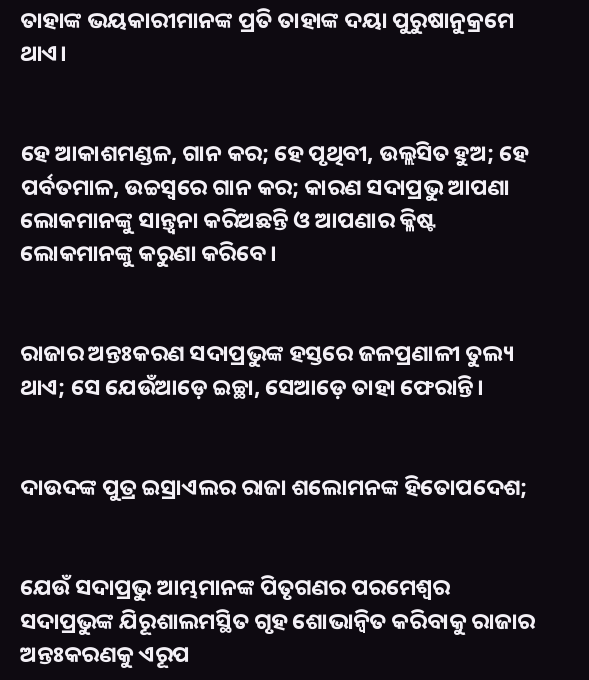ତାହାଙ୍କ ଭୟକାରୀମାନଙ୍କ ପ୍ରତି ତାହାଙ୍କ ଦୟା ପୁରୁଷାନୁକ୍ରମେ ଥାଏ।


ହେ ଆକାଶମଣ୍ଡଳ, ଗାନ କର; ହେ ପୃଥିବୀ, ଉଲ୍ଲସିତ ହୁଅ; ହେ ପର୍ବତମାଳ, ଉଚ୍ଚସ୍ୱରେ ଗାନ କର; କାରଣ ସଦାପ୍ରଭୁ ଆପଣା ଲୋକମାନଙ୍କୁ ସାନ୍ତ୍ୱନା କରିଅଛନ୍ତି ଓ ଆପଣାର କ୍ଳିଷ୍ଟ ଲୋକମାନଙ୍କୁ କରୁଣା କରିବେ।


ରାଜାର ଅନ୍ତଃକରଣ ସଦାପ୍ରଭୁଙ୍କ ହସ୍ତରେ ଜଳପ୍ରଣାଳୀ ତୁଲ୍ୟ ଥାଏ; ସେ ଯେଉଁଆଡ଼େ ଇଚ୍ଛା, ସେଆଡ଼େ ତାହା ଫେରାନ୍ତି।


ଦାଉଦଙ୍କ ପୁତ୍ର ଇସ୍ରାଏଲର ରାଜା ଶଲୋମନଙ୍କ ହିତୋପଦେଶ;


ଯେଉଁ ସଦାପ୍ରଭୁ ଆମ୍ଭମାନଙ୍କ ପିତୃଗଣର ପରମେଶ୍ୱର ସଦାପ୍ରଭୁଙ୍କ ଯିରୂଶାଲମସ୍ଥିତ ଗୃହ ଶୋଭାନ୍ୱିତ କରିବାକୁ ରାଜାର ଅନ୍ତଃକରଣକୁ ଏରୂପ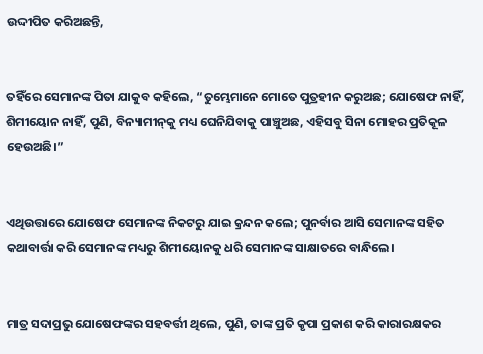ଉଦ୍ଦୀପିତ କରିଅଛନ୍ତି,


ତହିଁରେ ସେମାନଙ୍କ ପିତା ଯାକୁବ କହିଲେ, “ତୁମ୍ଭେମାନେ ମୋତେ ପୁତ୍ରହୀନ କରୁଅଛ; ଯୋଷେଫ ନାହିଁ, ଶିମୀୟୋନ ନାହିଁ, ପୁଣି, ବିନ୍ୟାମୀନ୍‍କୁ ମଧ୍ୟ ଘେନିଯିବାକୁ ପାଞ୍ଚୁଅଛ, ଏହିସବୁ ସିନା ମୋହର ପ୍ରତିକୂଳ ହେଉଅଛି।”


ଏଥିଉତ୍ତାରେ ଯୋଷେଫ ସେମାନଙ୍କ ନିକଟରୁ ଯାଇ କ୍ରନ୍ଦନ କଲେ; ପୁନର୍ବାର ଆସି ସେମାନଙ୍କ ସହିତ କଥାବାର୍ତ୍ତା କରି ସେମାନଙ୍କ ମଧ୍ୟରୁ ଶିମୀୟୋନକୁ ଧରି ସେମାନଙ୍କ ସାକ୍ଷାତରେ ବାନ୍ଧିଲେ।


ମାତ୍ର ସଦାପ୍ରଭୁ ଯୋଷେଫଙ୍କର ସହବର୍ତ୍ତୀ ଥିଲେ, ପୁଣି, ତାଙ୍କ ପ୍ରତି କୃପା ପ୍ରକାଶ କରି କାରାରକ୍ଷକର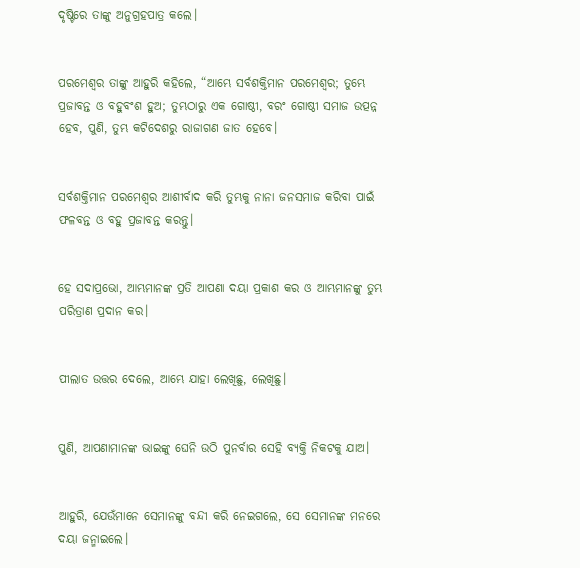ଦୃଷ୍ଟିରେ ତାଙ୍କୁ ଅନୁଗ୍ରହପାତ୍ର କଲେ।


ପରମେଶ୍ୱର ତାଙ୍କୁ ଆହୁରି କହିଲେ, “ଆମ୍ଭେ ସର୍ବଶକ୍ତିମାନ ପରମେଶ୍ୱର; ତୁମ୍ଭେ ପ୍ରଜାବନ୍ତ ଓ ବହୁବଂଶ ହୁଅ; ତୁମ୍ଭଠାରୁ ଏକ ଗୋଷ୍ଠୀ, ବରଂ ଗୋଷ୍ଠୀ ସମାଜ ଉତ୍ପନ୍ନ ହେବ, ପୁଣି, ତୁମ୍ଭ କଟିଦେଶରୁ ରାଜାଗଣ ଜାତ ହେବେ।


ସର୍ବଶକ୍ତିମାନ ପରମେଶ୍ୱର ଆଶୀର୍ବାଦ କରି ତୁମ୍ଭକୁ ନାନା ଜନସମାଜ କରିବା ପାଇଁ ଫଳବନ୍ତ ଓ ବହୁ ପ୍ରଜାବନ୍ତ କରନ୍ତୁ।


ହେ ସଦାପ୍ରଭୋ, ଆମ୍ଭମାନଙ୍କ ପ୍ରତି ଆପଣା ଦୟା ପ୍ରକାଶ କର ଓ ଆମ୍ଭମାନଙ୍କୁ ତୁମ୍ଭ ପରିତ୍ରାଣ ପ୍ରଦାନ କର।


ପୀଲାତ ଉତ୍ତର ଦେଲେ, ଆମ୍ଭେ ଯାହା ଲେଖିଛୁ, ଲେଖିଛୁ।


ପୁଣି, ଆପଣାମାନଙ୍କ ଭାଇଙ୍କୁ ଘେନି ଉଠି ପୁନର୍ବାର ସେହି ବ୍ୟକ୍ତି ନିକଟକୁ ଯାଅ।


ଆହୁରି, ଯେଉଁମାନେ ସେମାନଙ୍କୁ ବନ୍ଦୀ କରି ନେଇଗଲେ, ସେ ସେମାନଙ୍କ ମନରେ ଦୟା ଜନ୍ମାଇଲେ।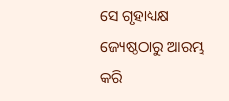ସେ ଗୃହାଧ୍ୟକ୍ଷ ଜ୍ୟେଷ୍ଠଠାରୁ ଆରମ୍ଭ କରି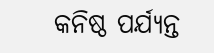କନିଷ୍ଠ ପର୍ଯ୍ୟନ୍ତ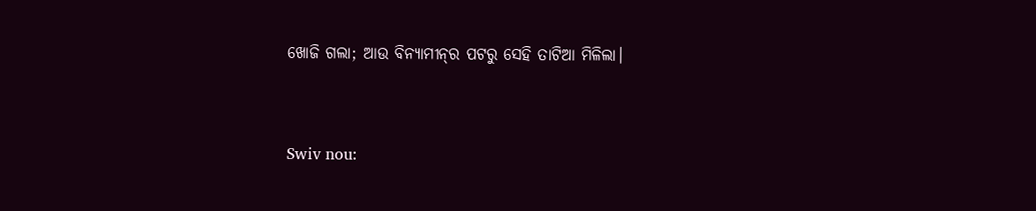ଖୋଜି ଗଲା; ଆଉ ବିନ୍ୟାମୀନ୍‍ର ପଟରୁ ସେହି ତାଟିଆ ମିଳିଲା।


Swiv nou: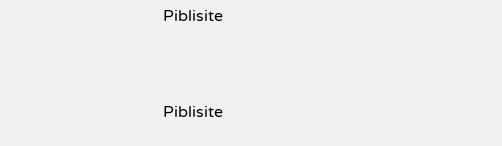Piblisite


Piblisite